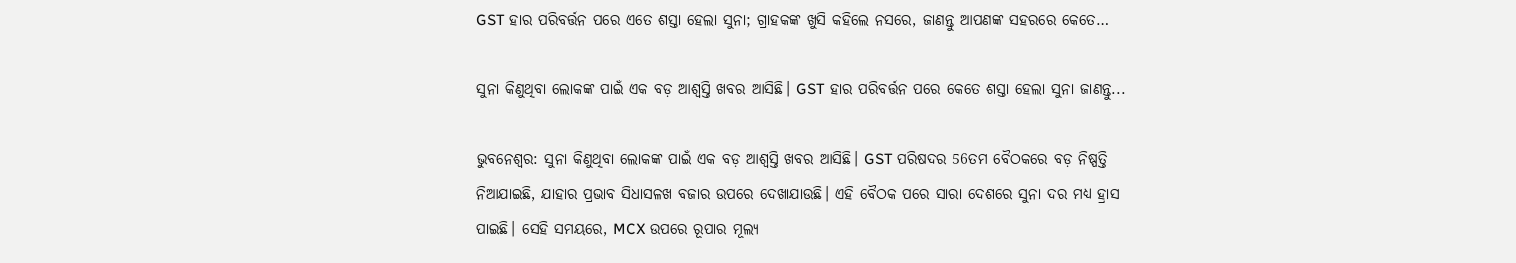GST ହାର ପରିବର୍ତ୍ତନ ପରେ ଏତେ ଶସ୍ତା ହେଲା ସୁନା; ଗ୍ରାହକଙ୍କ ଖୁସି କହିଲେ ନସରେ, ଜାଣନ୍ତୁ ଆପଣଙ୍କ ସହରରେ କେତେ…

ସୁନା କିଣୁଥିବା ଲୋକଙ୍କ ପାଇଁ ଏକ ବଡ଼ ଆଶ୍ୱସ୍ତି ଖବର ଆସିଛି। GST ହାର ପରିବର୍ତ୍ତନ ପରେ କେତେ ଶସ୍ତା ହେଲା ସୁନା ଜାଣନ୍ତୁ...

ଭୁବନେଶ୍ବର: ସୁନା କିଣୁଥିବା ଲୋକଙ୍କ ପାଇଁ ଏକ ବଡ଼ ଆଶ୍ୱସ୍ତି ଖବର ଆସିଛି। GST ପରିଷଦର 56ତମ ବୈଠକରେ ବଡ଼ ନିଷ୍ପତ୍ତି ନିଆଯାଇଛି, ଯାହାର ପ୍ରଭାବ ସିଧାସଳଖ ବଜାର ଉପରେ ଦେଖାଯାଉଛି। ଏହି ବୈଠକ ପରେ ସାରା ଦେଶରେ ସୁନା ଦର ମଧ୍ୟ ହ୍ରାସ ପାଇଛି। ସେହି ସମୟରେ, MCX ଉପରେ ରୂପାର ମୂଲ୍ୟ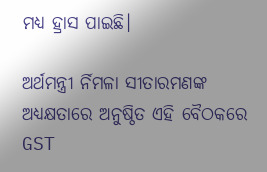ମଧ୍ୟ ହ୍ରାସ ପାଇଛି।

ଅର୍ଥମନ୍ତ୍ରୀ ର୍ନିମଳା ସୀତାରମଣଙ୍କ ଅଧ୍ୟକ୍ଷତାରେ ଅନୁଷ୍ଠିତ ଏହି ବୈଠକରେ GST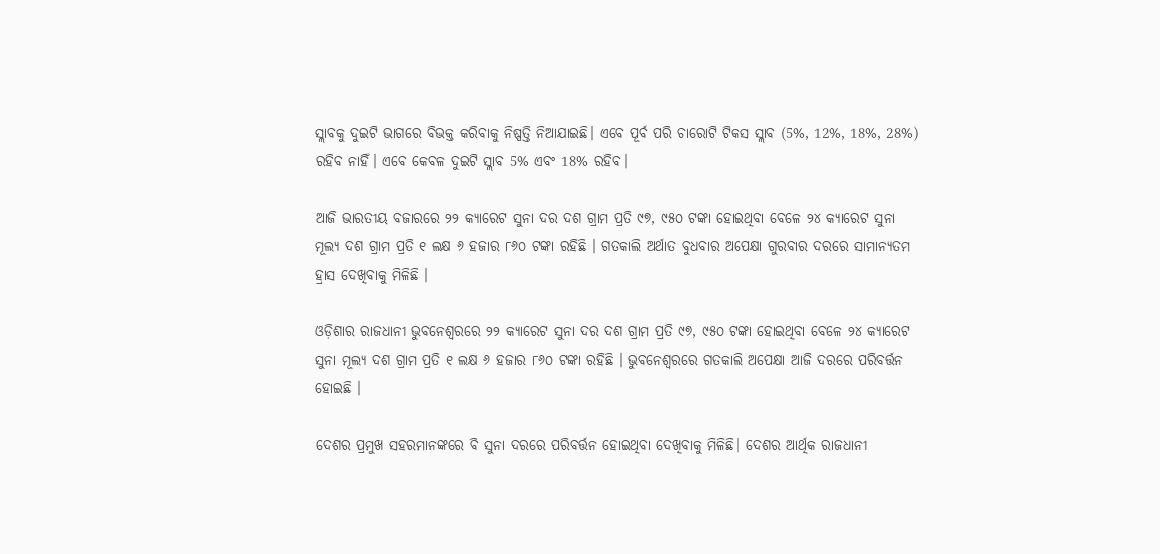ସ୍ଲାବକୁ ଦୁଇଟି ଭାଗରେ ବିଭକ୍ତ କରିବାକୁ ନିଷ୍ପତ୍ତି ନିଆଯାଇଛି। ଏବେ ପୂର୍ବ ପରି ଚାରୋଟି ଟିକସ ସ୍ଲାବ (5%, 12%, 18%, 28%) ରହିବ ନାହିଁ। ଏବେ କେବଳ ଦୁଇଟି ସ୍ଲାବ 5% ଏବଂ 18% ରହିବ।

ଆଜି ଭାରତୀୟ ବଜାରରେ ୨୨ କ୍ୟାରେଟ ସୁନା ଦର ଦଶ ଗ୍ରାମ ପ୍ରତି ୯୭, ୯୫୦ ଟଙ୍କା ହୋଇଥିବା ବେଳେ ୨୪ କ୍ୟାରେଟ ସୁନା ମୂଲ୍ୟ ଦଶ ଗ୍ରାମ ପ୍ରତି ୧ ଲକ୍ଷ ୬ ହଜାର ୮୬୦ ଟଙ୍କା ରହିଛି । ଗତକାଲି ଅର୍ଥାତ ବୁଧବାର ଅପେକ୍ଷା ଗୁରବାର ଦରରେ ସାମାନ୍ୟତମ ହ୍ରାସ ଦେଖିବାକୁ ମିଳିଛି ।

ଓଡ଼ିଶାର ରାଜଧାନୀ ଭୁବନେଶ୍ୱରରେ ୨୨ କ୍ୟାରେଟ ସୁନା ଦର ଦଶ ଗ୍ରାମ ପ୍ରତି ୯୭, ୯୫୦ ଟଙ୍କା ହୋଇଥିବା ବେଳେ ୨୪ କ୍ୟାରେଟ ସୁନା ମୂଲ୍ୟ ଦଶ ଗ୍ରାମ ପ୍ରତି ୧ ଲକ୍ଷ ୬ ହଜାର ୮୬୦ ଟଙ୍କା ରହିଛି । ଭୁବନେଶ୍ବରରେ ଗତକାଲି ଅପେକ୍ଷା ଆଜି ଦରରେ ପରିବର୍ତ୍ତନ ହୋଇଛି ।

ଦେଶର ପ୍ରମୁଖ ସହରମାନଙ୍କରେ ବି ସୁନା ଦରରେ ପରିବର୍ତ୍ତନ ହୋଇଥିବା ଦେଖିବାକୁ ମିଳିଛି। ଦେଶର ଆର୍ଥିକ ରାଜଧାନୀ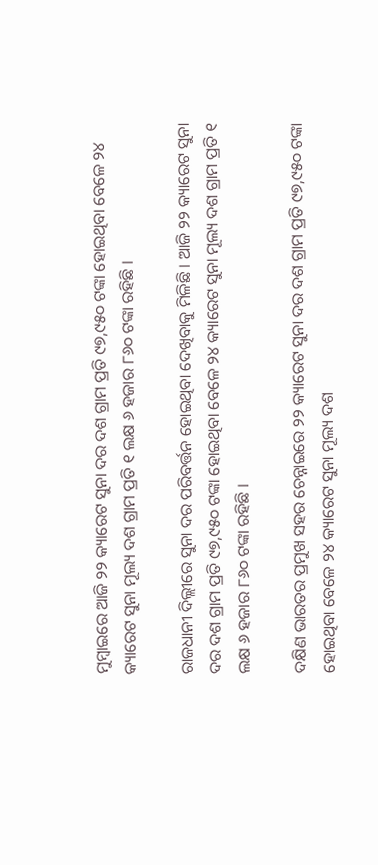ମୁମ୍ବାଇରେ ଆଜି ୨୨ କ୍ୟାରେଟ ସୁନା ଦର ଦଶ ଗ୍ରାମ ପ୍ରତି ୯୭,୯୫୦ ଟଙ୍କା ହୋଇଥିବା ବେଳେ ୨୪ କ୍ୟାରେଟ ସୁନା ମୂଲ୍ୟ ଦଶ ଗ୍ରାମ ପ୍ରତି ୧ ଲକ୍ଷ ୬ ହଜାର ୮୬୦ ଟଙ୍କା ରହିଛି ।

ରାଜଧାନୀ ଦିଲ୍ଲୀରେ ସୁନା ଦର ପରିବର୍ତ୍ତନ ହୋଇଥିବା ଦେଖିବାକୁ ମିଳିଛି । ଆଜି ୨୨ କ୍ୟାରେଟ ସୁନା ଦର ଦଶ ଗ୍ରାମ ପ୍ରତି ୯୭,୯୫୦ ଟଙ୍କା ହୋଇଥିବା ବେଳେ ୨୪ କ୍ୟାରେଟ ସୁନା ମୂଲ୍ୟ ଦଶ ଗ୍ରାମ ପ୍ରତି ୧ ଲକ୍ଷ ୬ ହଜାର ୮୬୦ ଟଙ୍କା ରହିଛି ।

ଦକ୍ଷିଣ ଭାରତର ପ୍ରମୁଖ ସହର ଚେନ୍ନାଇରେ ୨୨ କ୍ୟାରେଟ ସୁନା ଦର ଦଶ ଗ୍ରାମ ପ୍ରତି ୯୭,୯୫୦ ଟଙ୍କା ହୋଇଥିବା ବେଳେ ୨୪ କ୍ୟାରେଟ ସୁନା ମୂଲ୍ୟ ଦଶ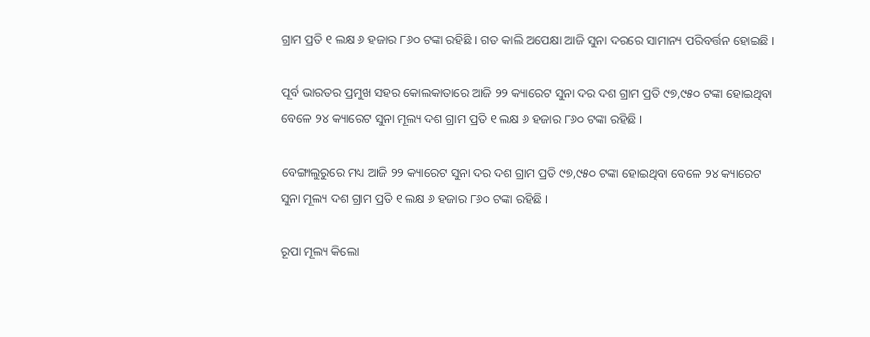ଗ୍ରାମ ପ୍ରତି ୧ ଲକ୍ଷ ୬ ହଜାର ୮୬୦ ଟଙ୍କା ରହିଛି । ଗତ କାଲି ଅପେକ୍ଷା ଆଜି ସୁନା ଦରରେ ସାମାନ୍ୟ ପରିବର୍ତ୍ତନ ହୋଇଛି ।

ପୂର୍ବ ଭାରତର ପ୍ରମୁଖ ସହର କୋଲକାତାରେ ଆଜି ୨୨ କ୍ୟାରେଟ ସୁନା ଦର ଦଶ ଗ୍ରାମ ପ୍ରତି ୯୭,୯୫୦ ଟଙ୍କା ହୋଇଥିବା ବେଳେ ୨୪ କ୍ୟାରେଟ ସୁନା ମୂଲ୍ୟ ଦଶ ଗ୍ରାମ ପ୍ରତି ୧ ଲକ୍ଷ ୬ ହଜାର ୮୬୦ ଟଙ୍କା ରହିଛି ।

ବେଙ୍ଗାଲୁରୁରେ ମଧ୍ୟ ଆଜି ୨୨ କ୍ୟାରେଟ ସୁନା ଦର ଦଶ ଗ୍ରାମ ପ୍ରତି ୯୭,୯୫୦ ଟଙ୍କା ହୋଇଥିବା ବେଳେ ୨୪ କ୍ୟାରେଟ ସୁନା ମୂଲ୍ୟ ଦଶ ଗ୍ରାମ ପ୍ରତି ୧ ଲକ୍ଷ ୬ ହଜାର ୮୬୦ ଟଙ୍କା ରହିଛି ।

ରୂପା ମୂଲ୍ୟ କିଲୋ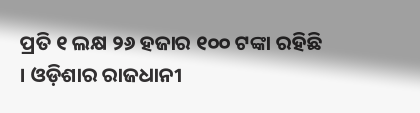ପ୍ରତି ୧ ଲକ୍ଷ ୨୬ ହଜାର ୧୦୦ ଟଙ୍କା ରହିଛି । ଓଡ଼ିଶାର ରାଜଧାନୀ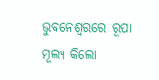ଭୁବନେଶ୍ବରରେ ରୂପା ମୂଲ୍ୟ କିଲୋ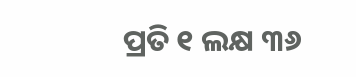ପ୍ରତି ୧ ଲକ୍ଷ ୩୬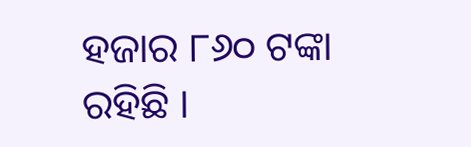ହଜାର ୮୬୦ ଟଙ୍କା ରହିଛି ।